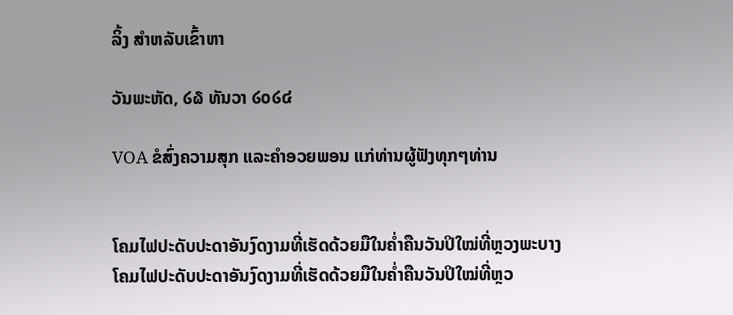ລິ້ງ ສຳຫລັບເຂົ້າຫາ

ວັນພະຫັດ, ໒໖ ທັນວາ ໒໐໒໔

VOA ຂໍສົ່ງຄວາມສຸກ ແລະຄໍາອວຍພອນ ແກ່ທ່ານຜູ້ຟັງທຸກໆທ່ານ


ໂຄມໄຟປະດັບປະດາອັນງົດງາມທີ່ເຮັດດ້ວຍມືໃນຄໍ່າຄືນວັນປິໃໝ່ທີ່ຫຼວງພະບາງ
ໂຄມໄຟປະດັບປະດາອັນງົດງາມທີ່ເຮັດດ້ວຍມືໃນຄໍ່າຄືນວັນປິໃໝ່ທີ່ຫຼວ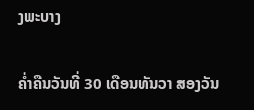ງພະບາງ

ຄໍ່າຄືນວັນທີ່ 30 ເດືອນທັນວາ ສອງວັນ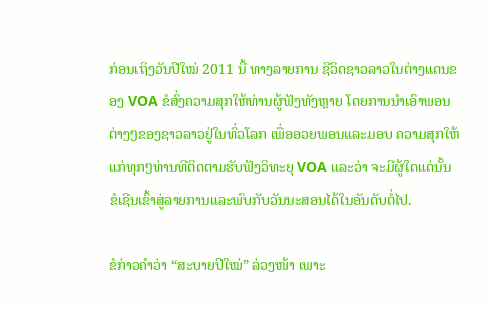ກ່ອນເຖິງວັນປີໃໝ່ 2011 ນີ້ ທາງລາຍການ ຊີວິດຊາວລາວໃນຕ່າງແດນຂອງ VOA ຂໍສົ່ງຄວາມສຸກໃຫ້ທ່ານຜູ້ຟັງທັງຫຼາຍ ໂດຍການນໍາເອົາພອນຕ່າງໆຂອງຊາວລາວຢູ່ໃນທົ່ວໂລກ ເພື່ອອວຍພອນແລະມອບ ຄວາມສຸກໃຫ້ແກ່ທຸກໆທ່ານທີຕິດຕາມຮັບຟັງວິທະຍຸ VOA ແລະວ່າ ຈະມີຜູ້ໃດແດ່ນັ້ນ ຂໍເຊີນເຂົ້າສູ່ລາຍການແລະພົບກັບວັນນະສອນໄດ້ໃນອັນດັບຕໍ່ໄປ.

ຂໍກ່າວຄໍາວ່າ “ສະບາຍປີໃໝ່” ລ່ວງໜ້າ ເພາະ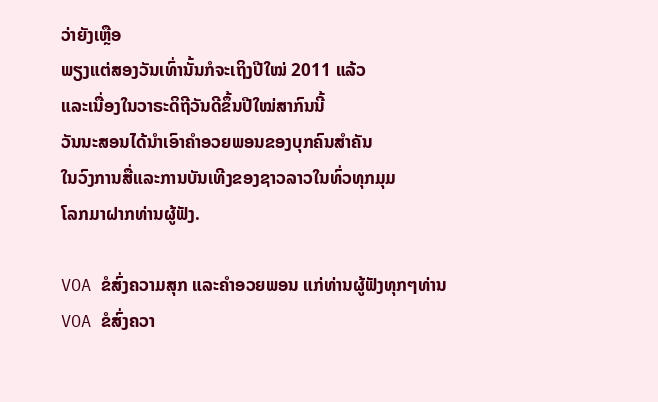ວ່າຍັງເຫຼືອ
ພຽງແຕ່ສອງວັນເທົ່ານັ້ນກໍຈະເຖິງປີໃໝ່ 2011 ແລ້ວ
ແລະເນື່ອງໃນວາຣະດິຖີວັນດີຂຶ້ນປີໃໝ່ສາກົນນີ້
ວັນນະສອນໄດ້ນໍາເອົາຄໍາອວຍພອນຂອງບຸກຄົນສໍາຄັນ
ໃນວົງການສື່ແລະການບັນເທີງຂອງຊາວລາວໃນທົ່ວທຸກມຸມ
ໂລກມາຝາກທ່ານຜູ້ຟັງ.

VOA ຂໍສົ່ງຄວາມສຸກ ແລະຄໍາອວຍພອນ ແກ່ທ່ານຜູ້ຟັງທຸກໆທ່ານ
VOA ຂໍສົ່ງຄວາ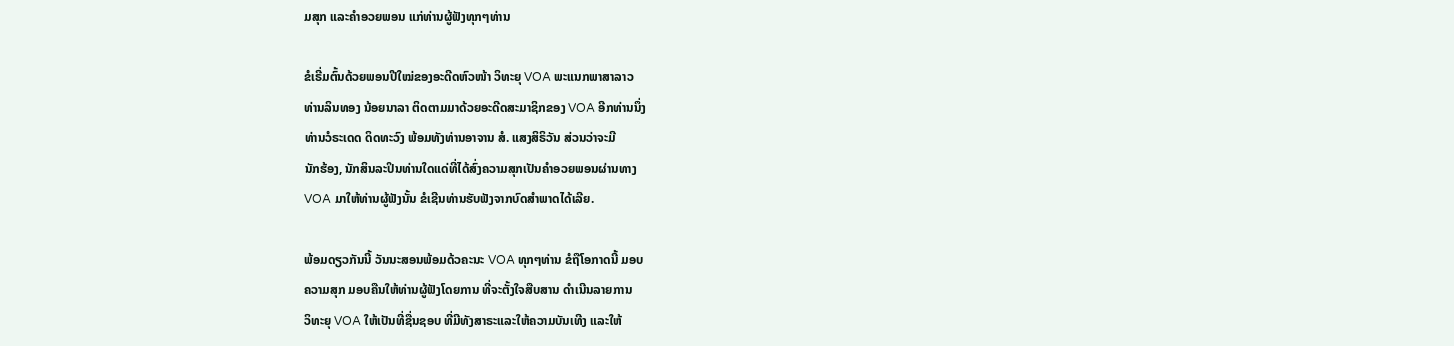ມສຸກ ແລະຄໍາອວຍພອນ ແກ່ທ່ານຜູ້ຟັງທຸກໆທ່ານ

ຂໍເຣີ່ມຕົ້ນດ້ວຍພອນປີໃໝ່ຂອງອະດີດຫົວໜ້າ ວິທະຍຸ VOA ພະແນກພາສາລາວ
ທ່ານລິນທອງ ນ້ອຍນາລາ ຕິດຕາມມາດ້ວຍອະດີດສະມາຊິກຂອງ VOA ອີກທ່ານນຶ່ງ
ທ່ານວໍຣະເດດ ດິດທະວົງ ພ້ອມທັງທ່ານອາຈານ ສໍ. ແສງສິຣິວັນ ສ່ວນວ່າຈະມີ
ນັກຮ້ອງ, ນັກສິນລະປິນທ່ານໃດແດ່ທີ່ໄດ້ສົ່ງຄວາມສຸກເປັນຄໍາອວຍພອນຜ່ານທາງ
VOA ມາໃຫ້ທ່ານຜູ້ຟັງນັ້ນ ຂໍເຊີນທ່ານຮັບຟັງຈາກບົດສໍາພາດໄດ້ເລີຍ.

ພ້ອມດຽວກັນນີ້ ວັນນະສອນພ້ອມດ້ວຄະນະ VOA ທຸກໆທ່ານ ຂໍຖືໂອກາດນີ້ ມອບ
ຄວາມສຸກ ມອບຄືນໃຫ້ທ່ານຜູ້ຟັງໂດຍການ ທີ່ຈະຕັ້ງໃຈສືບສານ ດໍາເນີນລາຍການ
ວິທະຍຸ VOA ໃຫ້ເປັນທີ່ຊື່ນຊອບ ທີ່ມີທັງສາຣະແລະໃຫ້ຄວາມບັນເທີງ ແລະໃຫ້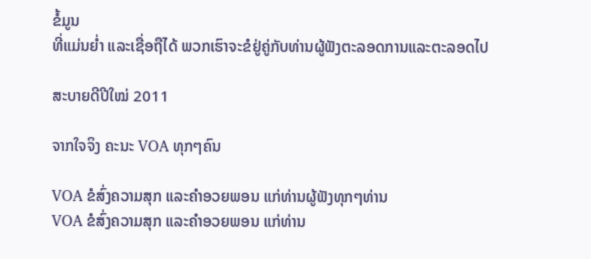ຂໍ້ມູນ
ທີ່ແມ່ນຍໍ່າ ແລະເຊື່ອຖືໄດ້ ພວກເຮົາຈະຂໍຢູ່ຄູ່ກັບທ່ານຜູ້ຟັງຕະລອດການແລະຕະລອດໄປ

ສະບາຍດີປີໃໝ່ 2011

ຈາກໃຈຈິງ ຄະນະ VOA ທຸກໆຄົນ

VOA ຂໍສົ່ງຄວາມສຸກ ແລະຄໍາອວຍພອນ ແກ່ທ່ານຜູ້ຟັງທຸກໆທ່ານ
VOA ຂໍສົ່ງຄວາມສຸກ ແລະຄໍາອວຍພອນ ແກ່ທ່ານ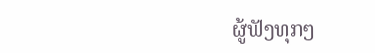ຜູ້ຟັງທຸກໆ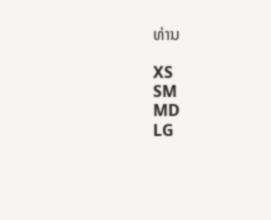ທ່ານ

XS
SM
MD
LG